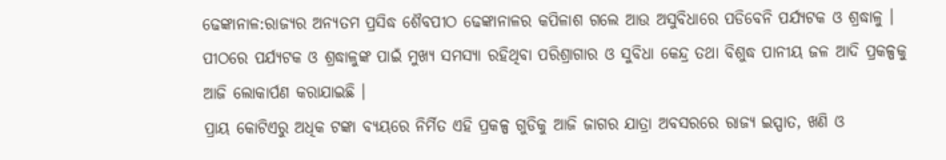ଢେଙ୍କାନାଳ:ରାଜ୍ୟର ଅନ୍ୟତମ ପ୍ରସିଦ୍ଧ ଶୈବପୀଠ ଢେଙ୍କାନାଳର କପିଳାଶ ଗଲେ ଆଉ ଅସୁବିଧାରେ ପଡିବେନି ପର୍ଯ୍ୟଟକ ଓ ଶ୍ରଦ୍ଧାଳୁ । ପୀଠରେ ପର୍ଯ୍ୟଟକ ଓ ଶ୍ରଦ୍ଧାଳୁଙ୍କ ପାଇଁ ମୁଖ୍ୟ ସମସ୍ୟା ରହିଥିବା ପରିଶ୍ରାଗାର ଓ ସୁବିଧା କେନ୍ଦ୍ର ତଥା ବିଶୁଦ୍ଧ ପାନୀୟ ଜଳ ଆଦି ପ୍ରକଳ୍ପକୁ ଆଜି ଲୋକାର୍ପଣ କରାଯାଇଛି ।
ପ୍ରାୟ କୋଟିଏରୁ ଅଧିକ ଟଙ୍କା ବ୍ୟୟରେ ନିର୍ମିତ ଏହି ପ୍ରକଳ୍ପ ଗୁଡିକୁ ଆଜି ଜାଗର ଯାତ୍ରା ଅବସରରେ ରାଜ୍ୟ ଇସ୍ପାତ, ଖଣି ଓ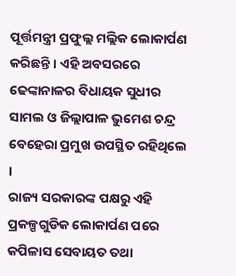ପୂର୍ତ୍ତମନ୍ତ୍ରୀ ପ୍ରଫୁଲ୍ଲ ମଲ୍ଲିକ ଲୋକାର୍ପଣ କରିଛନ୍ତି । ଏହି ଅବସରରେ ଢେଙ୍କାନାଳର ବିଧାୟକ ସୁଧୀର ସାମଲ ଓ ଜିଲ୍ଲାପାଳ ଭୁମେଶ ଚନ୍ଦ୍ର ବେହେରା ପ୍ରମୁଖ ଉପସ୍ଥିତ ରହିଥିଲେ ।
ରାଜ୍ୟ ସରକାରଙ୍କ ପକ୍ଷରୁ ଏହି ପ୍ରକଳ୍ପଗୁଡିକ ଲୋକାର୍ପଣ ପରେ କପିଳାସ ସେବାୟତ ତଥା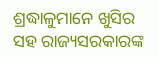ଶ୍ରଦ୍ଧାଳୁମାନେ ଖୁସିର ସହ ରାଜ୍ୟସରକାରଙ୍କ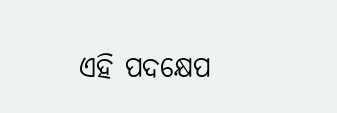ଏହି ପଦକ୍ଷେପ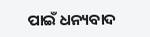ପାଇଁ ଧନ୍ୟବାଦ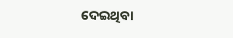ଦେଇଥିବା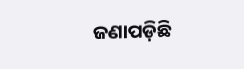ଜଣାପଡ଼ିଛି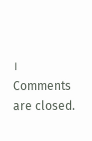।
Comments are closed.